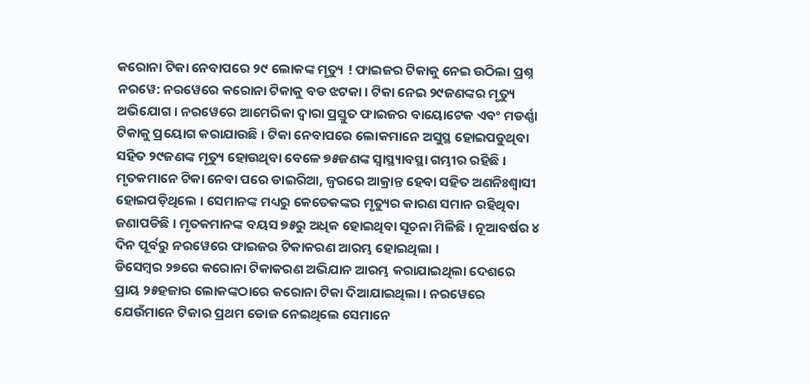କରୋନା ଟିକା ନେବାପରେ ୨୯ ଲୋକଙ୍କ ମୃତ୍ୟୁ ! ଫାଇଜର ଟିକାକୁ ନେଇ ଉଠିଲା ପ୍ରଶ୍ନ
ନରୱେ: ନରୱେରେ କରୋନା ଟିକାକୁ ବଡ ଝଟକା । ଟିକା ନେଇ ୨୯ଜଣଙ୍କର ମୃତ୍ୟୁ ଅଭିଯୋଗ । ନରୱେରେ ଆମେରିକା ଦ୍ୱାରା ପ୍ରସ୍ତୁତ ଫାଇଜର ବାୟୋଟେକ ଏବଂ ମଡର୍ଣ୍ଣା ଟିକାକୁ ପ୍ରୟୋଗ କରାଯାଉଛି । ଟିକା ନେବାପରେ ଲୋକମାନେ ଅସୁସ୍ଥ ହୋଇପଡୁଥିବା ସହିତ ୨୯ଜଣଙ୍କ ମୃତ୍ୟୁ ହୋଉଥିବା ବେଳେ ୭୫ଜଣଙ୍କ ସ୍ୱାସ୍ଥ୍ୟାବସ୍ଥା ଗମ୍ଭୀର ରହିଛି ।
ମୃତକମାନେ ଟିକା ନେବା ପରେ ଡାଇରିଆ, ଜ୍ୱରରେ ଆକ୍ରାନ୍ତ ହେବା ସହିତ ଅଣନିଃଶ୍ୱାସୀ ହୋଇପଡ଼ିଥିଲେ । ସେମାନଙ୍କ ମଧ୍ୟରୁ କେତେକଙ୍କର ମୃତ୍ୟୁର କାରଣ ସମାନ ରହିଥିବା ଜଣାପଡିଛି । ମୃତକମାନଙ୍କ ବୟସ ୭୫ରୁ ଅଧିକ ହୋଇଥିବା ସୂଚନା ମିଳିଛି । ନୂଆବର୍ଷର ୪ ଦିନ ପୂର୍ବରୁ ନରୱେରେ ଫାଇଜର ଟିକାକରଣ ଆରମ୍ଭ ହୋଇଥିଲା ।
ଡିସେମ୍ବର ୨୭ରେ କରୋନା ଟିକାକରଣ ଅଭିଯାନ ଆରମ୍ଭ କରାଯାଇଥିଲା ଦେଶରେ ପ୍ରାୟ ୨୫ହଜାର ଲୋକଙ୍କଠାରେ କରୋନା ଟିକା ଦିଆଯାଇଥିଲା । ନରୱେରେ ଯେଉଁମାନେ ଟିକାର ପ୍ରଥମ ଡୋଜ ନେଇଥିଲେ ସେମାନେ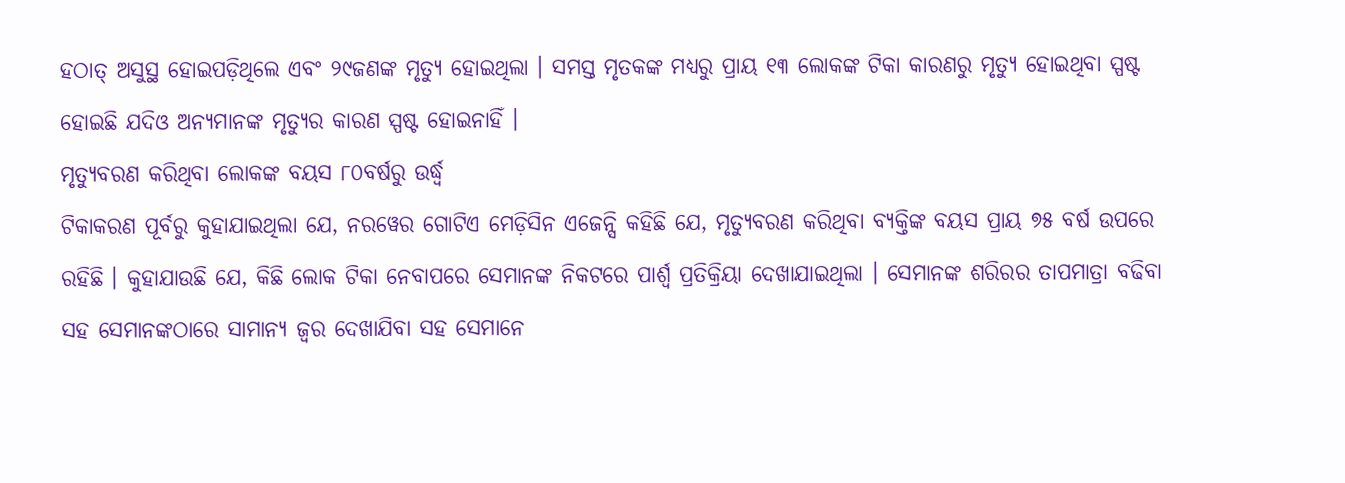ହଠାତ୍ ଅସୁସ୍ଥ ହୋଇପଡ଼ିଥିଲେ ଏବଂ ୨୯ଜଣଙ୍କ ମୃତ୍ୟୁ ହୋଇଥିଲା । ସମସ୍ତ ମୃତକଙ୍କ ମଧ୍ୟରୁ ପ୍ରାୟ ୧୩ ଲୋକଙ୍କ ଟିକା କାରଣରୁ ମୃତ୍ୟୁ ହୋଇଥିବା ସ୍ପଷ୍ଟ ହୋଇଛି ଯଦିଓ ଅନ୍ୟମାନଙ୍କ ମୃତ୍ୟୁର କାରଣ ସ୍ପଷ୍ଟ ହୋଇନାହିଁ ।
ମୃତ୍ୟୁବରଣ କରିଥିବା ଲୋକଙ୍କ ବୟସ ୮୦ବର୍ଷରୁ ଉର୍ଦ୍ଧ୍ୱ
ଟିକାକରଣ ପୂର୍ବରୁ କୁହାଯାଇଥିଲା ଯେ, ନରୱେର ଗୋଟିଏ ମେଡ଼ିସିନ ଏଜେନ୍ସି କହିଛି ଯେ, ମୃତ୍ୟୁବରଣ କରିଥିବା ବ୍ୟକ୍ତିଙ୍କ ବୟସ ପ୍ରାୟ ୭୫ ବର୍ଷ ଉପରେ ରହିଛି । କୁହାଯାଉଛି ଯେ, କିଛି ଲୋକ ଟିକା ନେବାପରେ ସେମାନଙ୍କ ନିକଟରେ ପାର୍ଶ୍ୱ ପ୍ରତିକ୍ରିୟା ଦେଖାଯାଇଥିଲା । ସେମାନଙ୍କ ଶରିରର ତାପମାତ୍ରା ବଢିବା ସହ ସେମାନଙ୍କଠାରେ ସାମାନ୍ୟ ଜ୍ୱର ଦେଖାଯିବା ସହ ସେମାନେ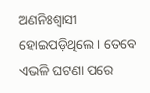ଅଣନିଃଶ୍ୱାସୀ ହୋଇପଡ଼ିଥିଲେ । ତେବେ ଏଭଳି ଘଟଣା ପରେ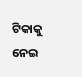ଟିକାକୁ ନେଇ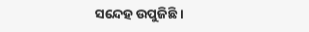ସନ୍ଦେହ ଉପୁଜିଛି ।